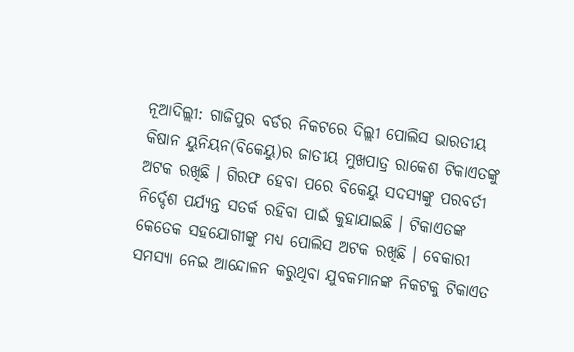ନୂଆଦିଲ୍ଲୀ: ଗାଜିପୁର ବର୍ଡର ନିକଟରେ ଦିଲ୍ଲୀ ପୋଲିସ ଭାରତୀୟ କିଷାନ ୟୁନିୟନ(ବିକେୟୁ)ର ଜାତୀୟ ମୁଖପାତ୍ର ରାକେଶ ଟିକାଏତଙ୍କୁ ଅଟକ ରଖିଛି । ଗିରଫ ହେବା ପରେ ବିକେୟୁ ସଦସ୍ୟଙ୍କୁ ପରବର୍ତୀ ନିର୍ଦ୍ଦେଶ ପର୍ଯ୍ୟନ୍ତ ସତର୍କ ରହିବା ପାଇଁ କୁହାଯାଇଛି । ଟିକାଏତଙ୍କ କେତେକ ସହଯୋଗୀଙ୍କୁ ମଧ୍ୟ ପୋଲିସ ଅଟକ ରଖିଛି । ବେକାରୀ ସମସ୍ୟା ନେଇ ଆନ୍ଦୋଳନ କରୁଥିବା ଯୁବକମାନଙ୍କ ନିକଟକୁ ଟିକାଏତ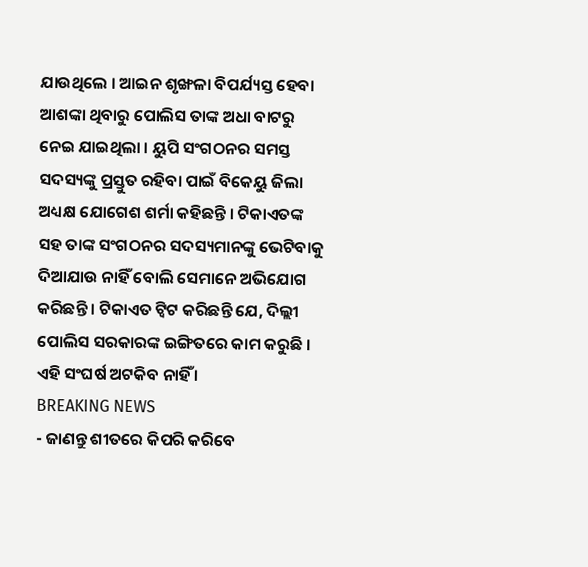ଯାଉଥିଲେ । ଆଇନ ଶୃଙ୍ଖଳା ବିପର୍ଯ୍ୟସ୍ତ ହେବା ଆଶଙ୍କା ଥିବାରୁ ପୋଲିସ ତାଙ୍କ ଅଧା ବାଟରୁ ନେଇ ଯାଇଥିଲା । ୟୁପି ସଂଗଠନର ସମସ୍ତ ସଦସ୍ୟଙ୍କୁ ପ୍ରସ୍ତୁତ ରହିବା ପାଇଁ ବିକେୟୁ ଜିଲା ଅଧ୍ୟକ୍ଷ ଯୋଗେଶ ଶର୍ମା କହିଛନ୍ତି । ଟିକାଏତଙ୍କ ସହ ତାଙ୍କ ସଂଗଠନର ସଦସ୍ୟମାନଙ୍କୁ ଭେଟିବାକୁ ଦିଆଯାଉ ନାହିଁ ବୋଲି ସେମାନେ ଅଭିଯୋଗ କରିଛନ୍ତି । ଟିକାଏତ ଟ୍ୱିଟ କରିଛନ୍ତି ଯେ, ଦିଲ୍ଲୀ ପୋଲିସ ସରକାରଙ୍କ ଇଙ୍ଗିତରେ କାମ କରୁଛି । ଏହି ସଂଘର୍ଷ ଅଟକିବ ନାହିଁ ।
BREAKING NEWS
- ଜାଣନ୍ତୁ ଶୀତରେ କିପରି କରିବେ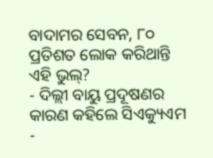ବାଦାମର ସେବନ, ୮୦ ପ୍ରତିଶତ ଲୋକ କରିଥାନ୍ତି ଏହି ଭୁଲ୍?
- ଦିଲ୍ଲୀ ବାୟୁ ପ୍ରଦୂଷଣର କାରଣ କହିଲେ ସିଏକ୍ୟୁଏମ
-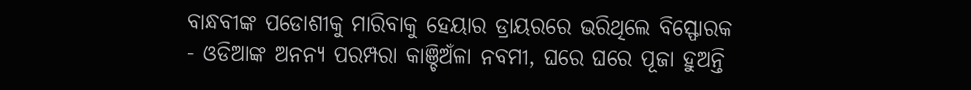ବାନ୍ଧବୀଙ୍କ ପଡୋଶୀକୁ ମାରିବାକୁ ହେୟାର ଡ୍ରାୟରରେ ଭରିଥିଲେ ବିସ୍ଫୋରକ
- ଓଡିଆଙ୍କ ଅନନ୍ୟ ପରମ୍ପରା କାଞ୍ଚିଅଁଳା ନବମୀ, ଘରେ ଘରେ ପୂଜା ହୁଅନ୍ତି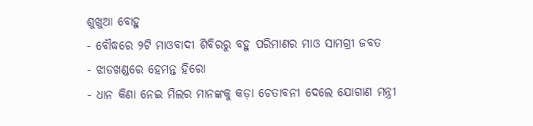ଶୁଖୁଆ ବୋହୁ
- ବୌଦ୍ଧରେ ୨ଟି ମାଓବାଦୀ ଶିବିରରୁ ବହୁ ପରିମାଣର ମାଓ ସାମଗ୍ରୀ ଜବତ
- ଝାଡଖଣ୍ଡରେ ହେମନ୍ତ ହିରୋ
- ଧାନ କିଣା ନେଇ ମିଲର ମାନଙ୍କକୁ କଡ଼ା ଚେତାବନୀ ଦେଲେ ଯୋଗାଣ ମନ୍ତ୍ରୀ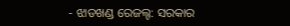- ଝାଡଖଣ୍ଡ ରେଜଲ୍ଟ: ସରକାର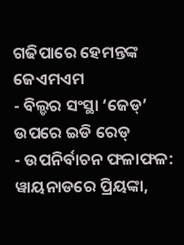ଗଢିପାରେ ହେମନ୍ତଙ୍କ ଜେଏମଏମ
- ବିଲ୍ଡର ସଂସ୍ଥା ‘ଜେଡ୍’ ଉପରେ ଇଡି ରେଡ୍
- ଉପନିର୍ବାଚନ ଫଳାଫଳ: ୱାୟନାଡରେ ପ୍ରିୟଙ୍କା,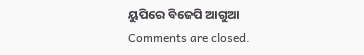ୟୁପିରେ ବିଜେପି ଆଗୁଆ
Comments are closed.